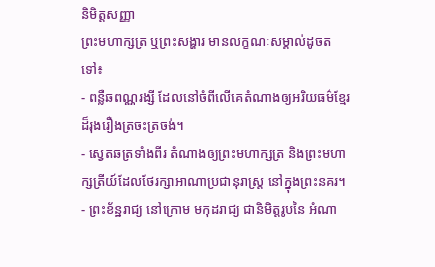និមិត្តសញ្ញា
ព្រះមហាក្សត្រ ឬព្រះសង្ហារ មានលក្ខណៈសម្គាល់ដូចតទៅ៖
- ពន្លឺឆពណ្ណរង្សី ដែលនៅចំពីលើគេតំណាងឲ្យអរិយធម៌ខ្មែរ ដ៏រុងរឿងត្រចះត្រចង់។
- ស្វេតឆត្រទាំងពីរ តំណាងឲ្យព្រះមហាក្សត្រ និងព្រះមហាក្សត្រីយ៍ដែលថែរក្សាអាណាប្រជានុរាស្រ្ត នៅក្នុងព្រះនគរ។
- ព្រះខ័ន្ឋរាជ្យ នៅក្រោម មកុដរាជ្យ ជានិមិត្តរូបនៃ អំណា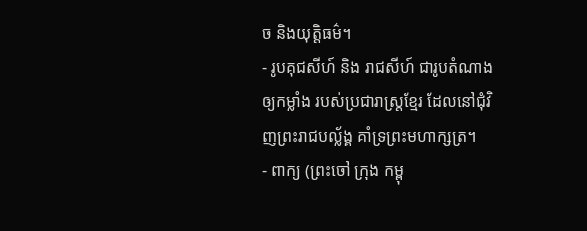ច និងយុត្តិធម៌។
- រូបគុជសីហ៍ និង រាជសីហ៍ ជារូបតំណាងឲ្យកម្លាំង របស់ប្រជារាស្រ្តខ្មែរ ដែលនៅជុំវិញព្រះរាជបល្ល័ង្គ គាំទ្រព្រះមហាក្សត្រ។
- ពាក្យ (ព្រះចៅ ក្រុង កម្ពុ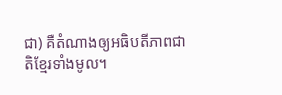ជា) គឺតំណាងឲ្យអធិបតីភាពជាតិខ្មែរទាំងមូល។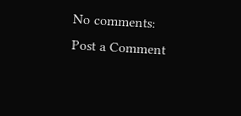No comments:
Post a Comment